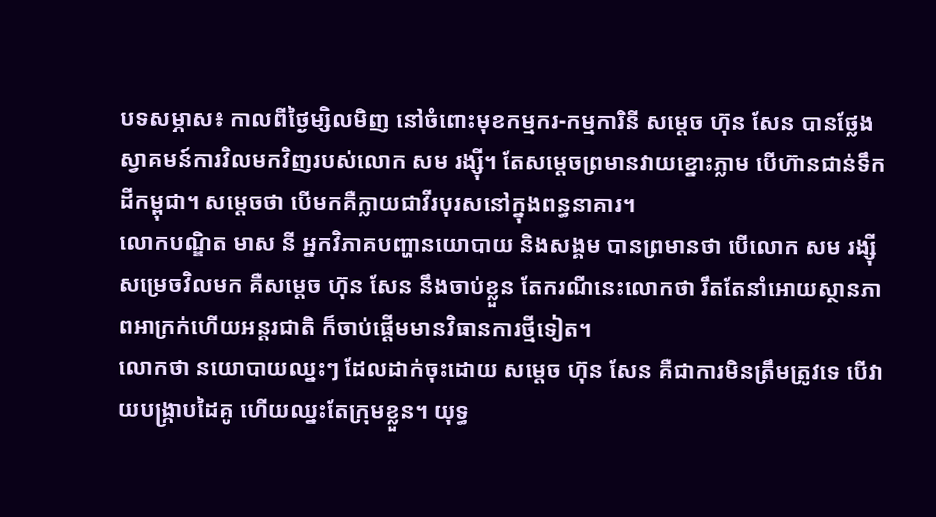បទសម្ភាស៖ កាលពីថ្ងៃម្សិលមិញ នៅចំពោះមុខកម្មករ-កម្មការិនី សម្ដេច ហ៊ុន សែន បានថ្លែងស្វាគមន៍ការវិលមកវិញរបស់លោក សម រង្ស៊ី។ តែសម្ដេចព្រមានវាយខ្នោះភ្លាម បើហ៊ានជាន់ទឹកដីកម្ពុជា។ សម្ដេចថា បើមកគឺក្លាយជាវីរបុរសនៅក្នុងពន្ធនាគារ។
លោកបណ្ឌិត មាស នី អ្នកវិភាគបញ្ហានយោបាយ និងសង្គម បានព្រមានថា បើលោក សម រង្ស៊ី សម្រេចវិលមក គឺសម្ដេច ហ៊ុន សែន នឹងចាប់ខ្លួន តែករណីនេះលោកថា រឹតតែនាំអោយស្ថានភាពអាក្រក់ហើយអន្តរជាតិ ក៏ចាប់ផ្ដើមមានវិធានការថ្មីទៀត។
លោកថា នយោបាយឈ្នះៗ ដែលដាក់ចុះដោយ សម្ដេច ហ៊ុន សែន គឺជាការមិនត្រឹមត្រូវទេ បើវាយបង្រ្កាបដៃគូ ហើយឈ្នះតែក្រុមខ្លួន។ យុទ្ធ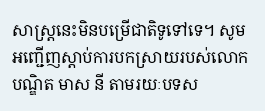សាស្រ្តនេះមិនបម្រើជាតិទូទៅទេ។ សូមអញ្ជើញស្ដាប់ការបកស្រាយរបស់លោកបណ្ឌិត មាស នី តាមរយៈបទស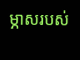ម្ភាសរបស់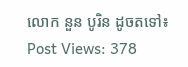លោក នួន បូរិន ដូចតទៅ៖
Post Views: 378